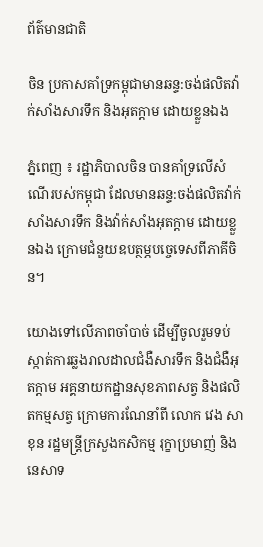ព័ត៌មានជាតិ

ចិន ប្រកាសគាំទ្រកម្ពុជាមានឆន្ទ:ចង់ផលិតវ៉ាក់សាំងសារទឹក និងអុតក្តាម ដោយខ្លួនឯង

ភ្នំពេញ ៖ រដ្ឋាភិបាលចិន បានគាំទ្រលើសំណើរបស់កម្ពុជា ដែលមានឆន្ទ:ចង់ផលិតវ៉ាក់សាំងសារទឹក និងវ៉ាក់សាំងអុតក្តាម ដោយខ្លួនឯង ក្រោមជំនួយឧបត្ថម្ភបច្ចេទេសពីភាគីចិន។

យោងទៅលើភាពចាំបាច់ ដើម្បីចូលរួមទប់ស្កាត់ការឆ្លងរាលដាលជំងឺសារទឹក និងជំងឺអុតក្តាម អគ្គនាយកដ្ឋានសុខភាពសត្វ និងផលិតកម្មសត្វ ក្រោមការណែនាំពី លោក វេង សាខុន រដ្ឋមន្ត្រីក្រសួងកសិកម្ម រុក្ខាប្រមាញ់ និងនេសាទ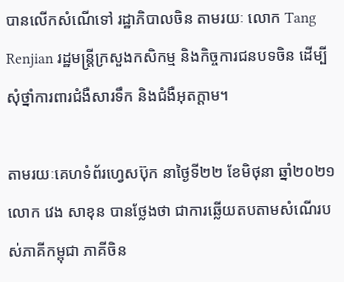បានលើកសំណើទៅ រដ្ឋាភិបាលចិន តាមរយៈ លោក Tang Renjian រដ្ឋមន្ត្រីក្រសួងកសិកម្ម និងកិច្ចការជនបទចិន ដើម្បីសុំថ្នាំការពារជំងឺសារទឹក និងជំងឺអុតក្តាម។

តាមរយៈគេហទំព័រហ្វេសប៊ុក នាថ្ងៃទី២២ ខែមិថុនា ឆ្នាំ២០២១ លោក វេង សាខុន បានថ្លែងថា ជាការឆ្លើយតបតាមសំណើរបស់ភាគីកម្ពុជា ភាគីចិន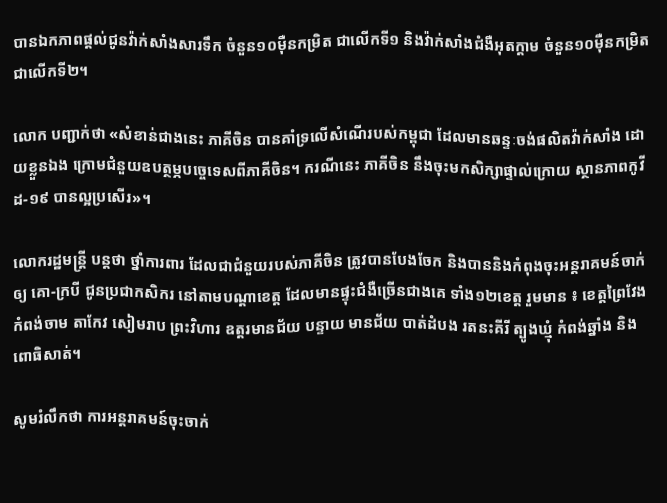បានឯកភាពផ្តល់ជូនវ៉ាក់សាំងសារទឹក ចំនួន១០ម៉ឺនកម្រិត ជាលើកទី១ និងវ៉ាក់សាំងជំងឺអុតក្តាម ចំនួន១០ម៉ឺនកម្រិត ជាលើកទី២។

លោក បញ្ជាក់ថា «សំខាន់ជាងនេះ ភាគីចិន បានគាំទ្រលើសំណើរបស់កម្ពុជា ដែលមានឆន្ទៈចង់ផលិតវ៉ាក់សាំង ដោយខ្លួនឯង ក្រោមជំនួយឧបត្ថម្ភបច្ចេទេសពីភាគីចិន។ ករណីនេះ ភាគីចិន នឹងចុះមកសិក្សាផ្ទាល់ក្រោយ ស្ថានភាពកូវីដ-១៩ បានល្អប្រសើរ»។

លោករដ្ឋមន្ដ្រី បន្ដថា ថ្នាំការពារ ដែលជាជំនួយរបស់ភាគីចិន ត្រូវបានបែងចែក និងបាននិងកំពុងចុះអន្តរាគមន៍ចាក់ឲ្យ គោ-ក្របី ជូនប្រជាកសិករ នៅតាមបណ្តាខេត្ត ដែលមានផ្ទុះជំងឺច្រើនជាងគេ ទាំង១២ខេត្ត រួមមាន ៖ ខេត្តព្រៃវែង កំពង់ចាម តាកែវ សៀមរាប ព្រះវិហារ ឧត្តរមានជ័យ បន្ទាយ មានជ័យ បាត់ដំបង រតនះគីរី ត្បូងឃ្មុំ កំពង់ឆ្នាំង និង ពោធិសាត់។

សូមរំលឹកថា ការអន្តរាគមន៍ចុះចាក់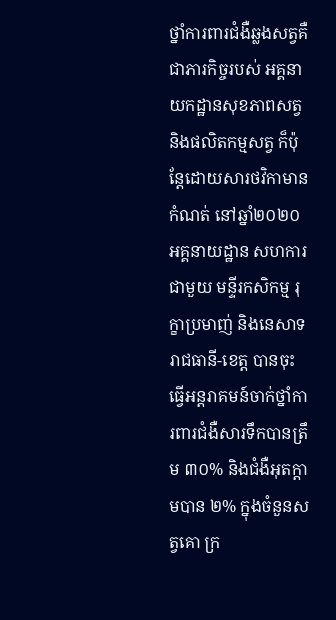ថ្នាំការពារជំងឺឆ្លងសត្វគឺជាភារកិច្ចរបស់ អគ្គនាយកដ្ឋានសុខភាពសត្វ និងផលិតកម្មសត្វ ក៏ប៉ុន្តែដោយសារថវិកាមានកំណត់ នៅឆ្នាំ២០២០ អគ្គនាយដ្ឋាន សហការជាមួយ មន្ទីរកសិកម្ម រុក្ខាប្រមាញ់ និងនេសាទរាជធានី-ខេត្ត បានចុះធ្វើអន្តរាគមន៍ចាក់ថ្នាំការពារជំងឺសារទឹកបានត្រឹម ៣០% និងជំងឺអុតក្តាមបាន ២% ក្នុងចំនួនសត្វគោ ក្រ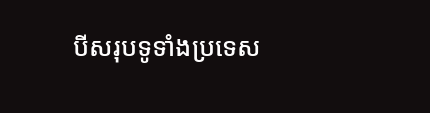បីសរុបទូទាំងប្រទេស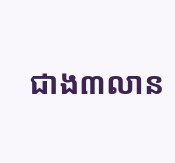ជាង៣លាន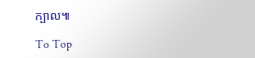ក្បាល៕

To Top